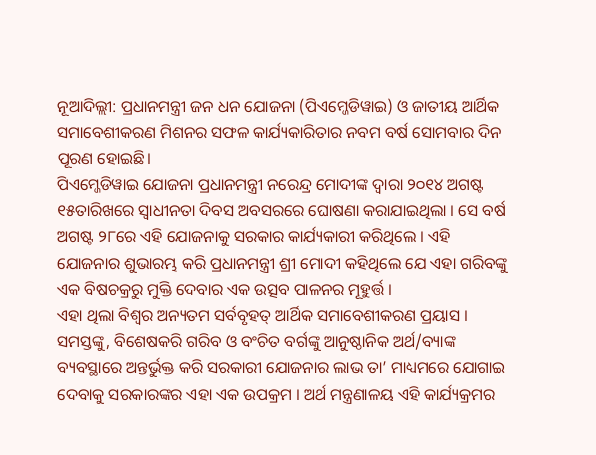ନୂଆଦିଲ୍ଲୀ: ପ୍ରଧାନମନ୍ତ୍ରୀ ଜନ ଧନ ଯୋଜନା (ପିଏମ୍ଜେଡିୱାଇ) ଓ ଜାତୀୟ ଆର୍ଥିକ ସମାବେଶୀକରଣ ମିଶନର ସଫଳ କାର୍ଯ୍ୟକାରିତାର ନବମ ବର୍ଷ ସୋମବାର ଦିନ ପୂରଣ ହୋଇଛି।
ପିଏମ୍ଜେଡିୱାଇ ଯୋଜନା ପ୍ରଧାନମନ୍ତ୍ରୀ ନରେନ୍ଦ୍ର ମୋଦୀଙ୍କ ଦ୍ୱାରା ୨୦୧୪ ଅଗଷ୍ଟ ୧୫ତାରିଖରେ ସ୍ୱାଧୀନତା ଦିବସ ଅବସରରେ ଘୋଷଣା କରାଯାଇଥିଲା । ସେ ବର୍ଷ ଅଗଷ୍ଟ ୨୮ରେ ଏହି ଯୋଜନାକୁ ସରକାର କାର୍ଯ୍ୟକାରୀ କରିଥିଲେ । ଏହି ଯୋଜନାର ଶୁଭାରମ୍ଭ କରି ପ୍ରଧାନମନ୍ତ୍ରୀ ଶ୍ରୀ ମୋଦୀ କହିଥିଲେ ଯେ ଏହା ଗରିବଙ୍କୁ ଏକ ବିଷଚକ୍ରରୁ ମୁକ୍ତି ଦେବାର ଏକ ଉତ୍ସବ ପାଳନର ମୂହୁର୍ତ୍ତ ।
ଏହା ଥିଲା ବିଶ୍ୱର ଅନ୍ୟତମ ସର୍ବବୃହତ୍ ଆର୍ଥିକ ସମାବେଶୀକରଣ ପ୍ରୟାସ । ସମସ୍ତଙ୍କୁ, ବିଶେଷକରି ଗରିବ ଓ ବଂଚିତ ବର୍ଗଙ୍କୁ ଆନୁଷ୍ଠାନିକ ଅର୍ଥ/ବ୍ୟାଙ୍କ ବ୍ୟବସ୍ଥାରେ ଅନ୍ତର୍ଭୁକ୍ତ କରି ସରକାରୀ ଯୋଜନାର ଲାଭ ତା’ ମାଧ୍ୟମରେ ଯୋଗାଇ ଦେବାକୁ ସରକାରଙ୍କର ଏହା ଏକ ଉପକ୍ରମ । ଅର୍ଥ ମନ୍ତ୍ରଣାଳୟ ଏହି କାର୍ଯ୍ୟକ୍ରମର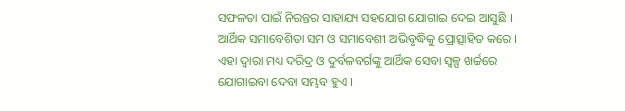ସଫଳତା ପାଇଁ ନିରନ୍ତର ସାହାଯ୍ୟ ସହଯୋଗ ଯୋଗାଇ ଦେଇ ଆସୁଛି । ଆର୍ଥିକ ସମାବେଶିତା ସମ ଓ ସମାବେଶୀ ଅଭିବୃଦ୍ଧିକୁ ପ୍ରୋତ୍ସାହିତ କରେ । ଏହା ଦ୍ୱାରା ମଧ୍ୟ ଦରିଦ୍ର ଓ ଦୁର୍ବଳବର୍ଗଙ୍କୁ ଆର୍ଥିକ ସେବା ସ୍ୱଳ୍ପ ଖର୍ଚ୍ଚରେ ଯୋଗାଇବା ଦେବା ସମ୍ଭବ ହୁଏ ।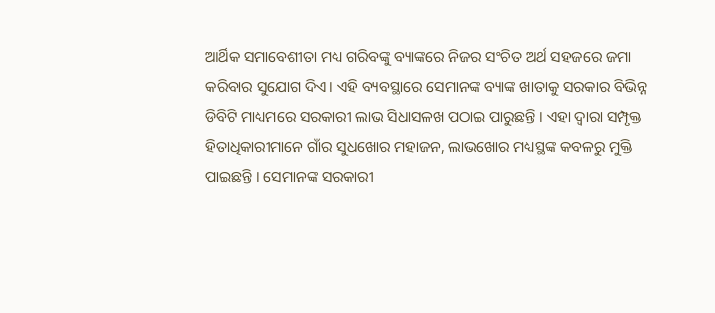ଆର୍ଥିକ ସମାବେଶୀତା ମଧ୍ୟ ଗରିବଙ୍କୁ ବ୍ୟାଙ୍କରେ ନିଜର ସଂଚିତ ଅର୍ଥ ସହଜରେ ଜମା କରିବାର ସୁଯୋଗ ଦିଏ। ଏହି ବ୍ୟବସ୍ଥାରେ ସେମାନଙ୍କ ବ୍ୟାଙ୍କ ଖାତାକୁ ସରକାର ବିଭିନ୍ନ ଡିବିଟି ମାଧ୍ୟମରେ ସରକାରୀ ଲାଭ ସିଧାସଳଖ ପଠାଇ ପାରୁଛନ୍ତି । ଏହା ଦ୍ୱାରା ସମ୍ପୃକ୍ତ ହିତାଧିକାରୀମାନେ ଗାଁର ସୁଧଖୋର ମହାଜନ, ଲାଭଖୋର ମଧ୍ୟସ୍ଥଙ୍କ କବଳରୁ ମୁକ୍ତି ପାଇଛନ୍ତି । ସେମାନଙ୍କ ସରକାରୀ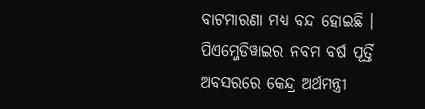ବାଟମାରଣା ମଧ୍ୟ ବନ୍ଦ ହୋଇଛି ।
ପିଏମ୍ଜେଡିୱାଇର ନବମ ବର୍ଷ ପୂର୍ତ୍ତି ଅବସରରେ କେନ୍ଦ୍ର ଅର୍ଥମନ୍ତ୍ରୀ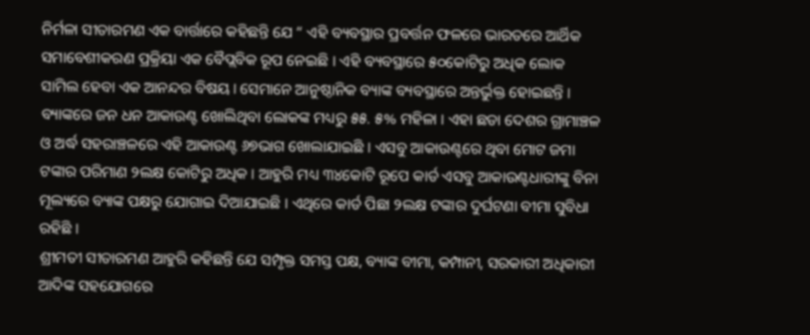ନିର୍ମଳା ସୀତାରମଣ ଏକ ବାର୍ତ୍ତାରେ କହିଛନ୍ତି ଯେ “ ଏହି ବ୍ୟବସ୍ଥାର ପ୍ରବର୍ତ୍ତନ ଫଳରେ ଭାରତରେ ଆର୍ଥିକ ସମାବେଶୀକରଣ ପ୍ରକ୍ରିୟା ଏକ ବୈପ୍ଲବିକ ରୂପ ନେଇଛି । ଏହି ବ୍ୟବସ୍ଥାରେ ୫୦କୋଟିରୁ ଅଧିକ ଲୋକ ସାମିଲ ହେବା ଏକ ଆନନ୍ଦର ବିଷୟ। ସେମାନେ ଆନୁଷ୍ଠାନିକ ବ୍ୟାଙ୍କ ବ୍ୟବସ୍ଥାରେ ଅନ୍ତର୍ଭୁକ୍ତ ହୋଇଛନ୍ତି । ବ୍ୟାଙ୍କରେ ଜନ ଧନ ଆକାଉଣ୍ଟ ଖୋଲିଥିବା ଲୋକଙ୍କ ମଧ୍ୟରୁ ୫୫. ୫% ମହିଳା । ଏହା ଛଡା ଦେଶର ଗ୍ରାମାଞ୍ଚଳ ଓ ଅର୍ଦ୍ଧ ସହରାଞ୍ଚଳରେ ଏହି ଆକାଉଣ୍ଟ ୬୭ଭାଗ ଖୋଲାଯାଇଛି । ଏସବୁ ଆକାଉଣ୍ଟରେ ଥିବା ମୋଟ ଜମା ଟଙ୍କାର ପରିମାଣ ୨ଲକ୍ଷ କୋଟିରୁ ଅଧିକ । ଆହୁରି ମଧ୍ୟ ୩୪କୋଟି ରୂପେ କାର୍ଡ ଏସବୁ ଆକାଉଣ୍ଟଧାରୀଙ୍କୁ ବିନା ମୂଲ୍ୟରେ ବ୍ୟାଙ୍କ ପକ୍ଷରୁ ଯୋଗାଇ ଦିଆଯାଇଛି । ଏଥିରେ କାର୍ଡ ପିଛା ୨ଲକ୍ଷ ଟଙ୍କାର ଦୁର୍ଘଟଣା ବୀମା ସୁବିଧା ରହିଛି ।
ଶ୍ରୀମତୀ ସୀତାରମଣ ଆହୁରି କହିଛନ୍ତି ଯେ ସମ୍ପୃକ୍ତ ସମସ୍ତ ପକ୍ଷ, ବ୍ୟାଙ୍କ ବୀମା, କମ୍ପାନୀ, ସରକାରୀ ଅଧିକାରୀ ଆଦିଙ୍କ ସହଯୋଗରେ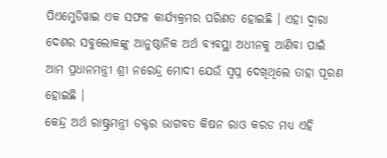ପିଏମ୍ଜେଡିୱାଇ ଏକ ସଫଳ କାର୍ଯ୍ୟକ୍ରମର ପରିଣତ ହୋଇଛି । ଏହା ଦ୍ୱାରା ଦେଶର ସବୁଲୋକଙ୍କୁ ଆନୁଷ୍ଠାନିକ ଅର୍ଥ ବ୍ୟବସ୍ଥା ଅଧୀନକୁ ଆଣିବା ପାଇଁ ଆମ ପ୍ରଧାନମନ୍ତ୍ରୀ ଶ୍ରୀ ନରେନ୍ଦ୍ର ମୋଦୀ ଯେଉଁ ସ୍ୱପ୍ନ ଦେଖିଥିଲେ ତାହା ପୂରଣ ହୋଇଛି ।
କେନ୍ଦ୍ର ଅର୍ଥ ରାଷ୍ଟ୍ରମନ୍ତ୍ରୀ ଡକ୍ଟର ଭାଗବତ କିଷନ ରାଓ କରଡ ମଧ୍ୟ ଏହି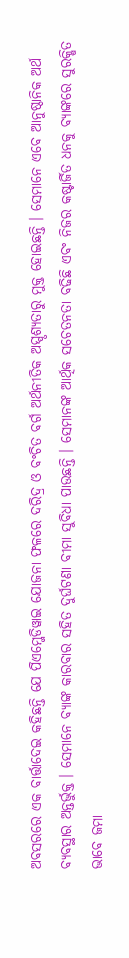ଅବସରରେ ଏକ ବାର୍ତ୍ତାଦେଇ କହିଛନ୍ତି ଯେ ପିଏମ୍ଜେଡିୱାଇ ଯୋଜନା ଫଳରେ ଦରିଦ୍ର ଓ ବଂଚିତ ବର୍ଗ ଅର୍ଥନୀତିକ ଅସ୍ପୃଶ୍ୟତାରୁ ମୁକ୍ତ ହୋଇଛନ୍ତି । ସେମାନେ ଏବେ ଆନୁଷ୍ଠାନିକ ଅର୍ଥ ବ୍ୟବସ୍ଥାର ଅନ୍ତର୍ଭୁକ୍ତ । ସେମାନେ ବ୍ୟାଙ୍କ କାରବାର ସହିତ ଦୁର୍ଘଟଣା ବୀମା ସୁବିଧା ପାଉଛନ୍ତି । ସେମାନଙ୍କ ଆର୍ଥିକ ସଚେତନତା ବଢିଛି ଏବଂ ନିଜର କଷ୍ଟାର୍ଜିତ ଧନକୁ ବ୍ୟାଙ୍କରେ ସୁରକ୍ଷିତ ଭାବେ ଜମା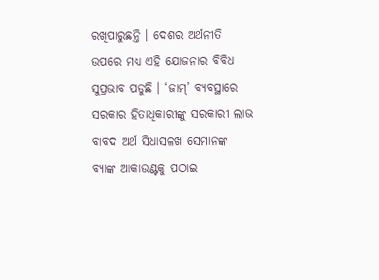ରଖିପାରୁଛନ୍ତି । ଦେଶର ଅର୍ଥନୀତି ଉପରେ ମଧ୍ୟ ଏହି ଯୋଜନାର ବିବିଧ ସୁପ୍ରଭାବ ପଡୁଛି । ‘ଜାମ୍’ ବ୍ୟବସ୍ଥାରେ ସରକାର ହିତାଧିକାରୀଙ୍କୁ ସରକାରୀ ଲାଭ ବାବଦ ଅର୍ଥ ସିଧାସଳଖ ସେମାନଙ୍କ ବ୍ୟାଙ୍କ ଆକାଉଣ୍ଟକୁ ପଠାଇ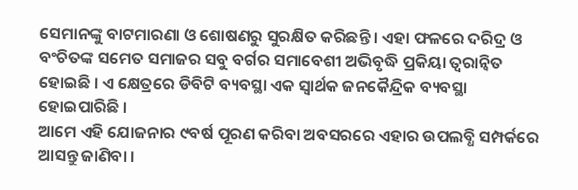ସେମାନଙ୍କୁ ବାଟମାରଣା ଓ ଶୋଷଣରୁ ସୁରକ୍ଷିତ କରିଛନ୍ତି । ଏହା ଫଳରେ ଦରିଦ୍ର ଓ ବଂଚିତଙ୍କ ସମେତ ସମାଜର ସବୁ ବର୍ଗର ସମାବେଶୀ ଅଭିବୃଦ୍ଧି ପ୍ରକିୟା ତ୍ୱରାନ୍ୱିତ ହୋଇଛି । ଏ କ୍ଷେତ୍ରରେ ଡିବିଟି ବ୍ୟବସ୍ଥା ଏକ ସ୍ୱାର୍ଥକ ଜନକୈନ୍ଦ୍ରିକ ବ୍ୟବସ୍ଥା ହୋଇପାରିଛି ।
ଆମେ ଏହି ଯୋଜନାର ୯ବର୍ଷ ପୂରଣ କରିବା ଅବସରରେ ଏହାର ଉପଲବ୍ଧି ସମ୍ପର୍କରେ ଆସନ୍ତୁ ଜାଣିବା ।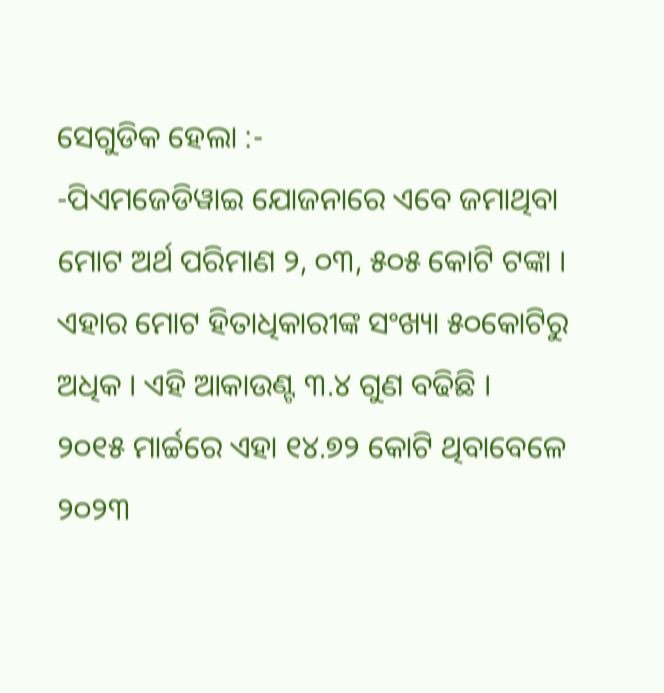ସେଗୁଡିକ ହେଲା :-
-ପିଏମଜେଡିୱାଇ ଯୋଜନାରେ ଏବେ ଜମାଥିବା ମୋଟ ଅର୍ଥ ପରିମାଣ ୨, ୦୩, ୫୦୫ କୋଟି ଟଙ୍କା । ଏହାର ମୋଟ ହିତାଧିକାରୀଙ୍କ ସଂଖ୍ୟା ୫୦କୋଟିରୁ ଅଧିକ । ଏହି ଆକାଉଣ୍ଟ ୩.୪ ଗୁଣ ବଢିଛି ।
୨୦୧୫ ମାର୍ଚ୍ଚରେ ଏହା ୧୪.୭୨ କୋଟି ଥିବାବେଳେ ୨୦୨୩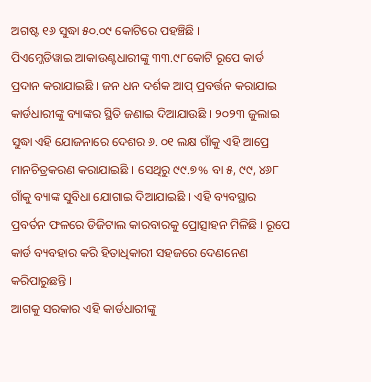ଅଗଷ୍ଟ ୧୬ ସୁଦ୍ଧା ୫୦.୦୯ କୋଟିରେ ପହଞ୍ଚିଛି ।
ପିଏମ୍ଜେଡିୱାଇ ଆକାଉଣ୍ଟଧାରୀଙ୍କୁ ୩୩.୯୮କୋଟି ରୂପେ କାର୍ଡ ପ୍ରଦାନ କରାଯାଇଛି । ଜନ ଧନ ଦର୍ଶକ ଆପ୍ ପ୍ରବର୍ତ୍ତନ କରାଯାଇ କାର୍ଡଧାରୀଙ୍କୁ ବ୍ୟାଙ୍କର ସ୍ଥିତି ଜଣାଇ ଦିଆଯାଉଛି । ୨୦୨୩ ଜୁଲାଇ ସୁଦ୍ଧା ଏହି ଯୋଜନାରେ ଦେଶର ୬. ୦୧ ଲକ୍ଷ ଗାଁକୁ ଏହି ଆପ୍ରେ ମାନଚିତ୍ରକରଣ କରାଯାଇଛି । ସେଥିରୁ ୯୯.୭% ବା ୫, ୯୯, ୪୬୮ ଗାଁକୁ ବ୍ୟାଙ୍କ ସୁବିଧା ଯୋଗାଇ ଦିଆଯାଇଛି । ଏହି ବ୍ୟବସ୍ଥାର ପ୍ରବର୍ତନ ଫଳରେ ଡିଜିଟାଲ କାରବାରକୁ ପ୍ରୋତ୍ସାହନ ମିଳିଛି । ରୂପେ କାର୍ଡ ବ୍ୟବହାର କରି ହିତାଧିକାରୀ ସହଜରେ ଦେଣନେଣ କରିପାରୁଛନ୍ତି ।
ଆଗକୁ ସରକାର ଏହି କାର୍ଡଧାରୀଙ୍କୁ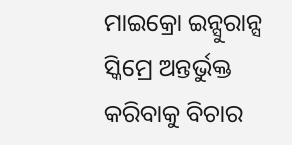ମାଇକ୍ରୋ ଇନ୍ସୁରାନ୍ସ ସ୍କିମ୍ରେ ଅନ୍ତର୍ଭୁକ୍ତ କରିବାକୁ ବିଚାର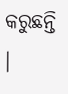କରୁଛନ୍ତି ।